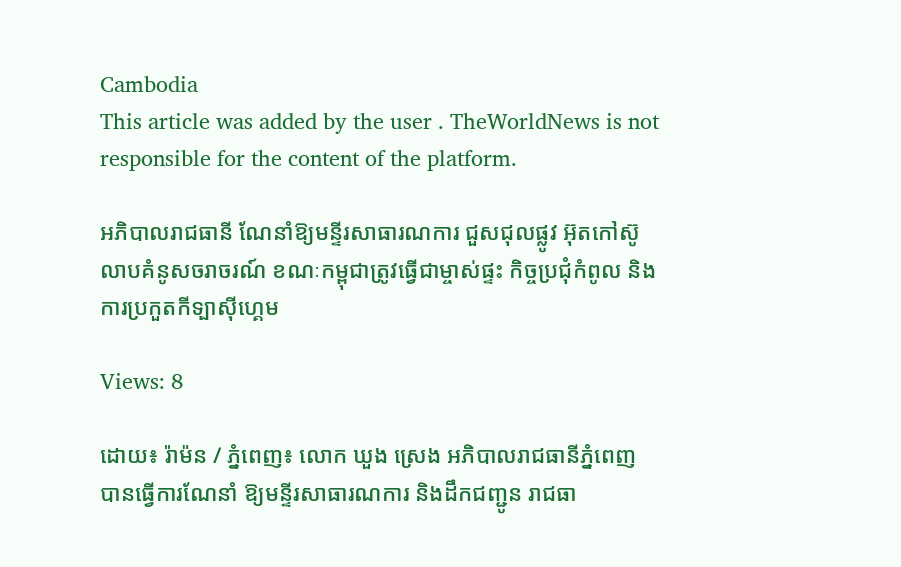Cambodia
This article was added by the user . TheWorldNews is not responsible for the content of the platform.

អភិបាលរាជធានី ណែនាំឱ្យមន្ទីរសាធារណការ ជួសជុលផ្លូវ អ៊ុតកៅស៊ូ លាបគំនូសចរាចរណ៍ ខណៈកម្ពុជាត្រូវធ្វើជាម្ចាស់ផ្ទះ កិច្ចប្រជុំកំពូល និងការប្រកួតកីទ្បាស៊ីហ្គេម

Views: 8

ដោយ៖ រ៉ាម៉ន / ភ្នំពេញ៖ លោក ឃួង ស្រេង អភិបាលរាជធានីភ្នំពេញ បានធ្វើការណែនាំ ឱ្យមន្ទីរសាធារណការ និងដឹកជញ្ជូន រាជធា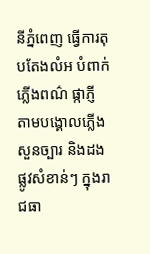នីភ្នំពេញ ធ្វើការតុបតែងលំអ បំពាក់ភ្លើងពណ៌ ផ្កាភ្ញី តាមបង្គោលភ្លើង សួនច្បារ និងដងផ្លូវសំខាន់ៗ ក្នុងរាជធា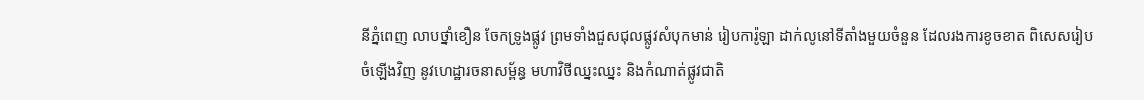នីភ្នំពេញ លាបថ្នាំខឿន ចែកទ្រូងផ្លូវ ព្រមទាំងជួសជុលផ្លូវសំបុកមាន់ រៀបការ៉ូឡា ដាក់លូនៅទីតាំងមួយចំនួន ដែលរងការខូចខាត ពិសេសរៀបចំឡើងវិញ នូវហេដ្ឋារចនាសម្ព័ន្ធ មហាវិថីឈ្នះឈ្នះ និងកំណាត់ផ្លូវជាតិ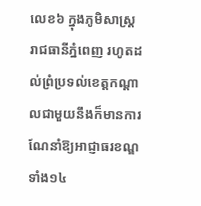លេខ៦ ក្នុងភូមិសាស្រ្តរាជធានីភ្នំពេញ រហូតដល់ព្រំប្រទល់ខេត្តកណ្ដាលជាមួយនឹងក៏មានការណែនាំឱ្យអាជ្ញាធរខណ្ឌ ទាំង១៤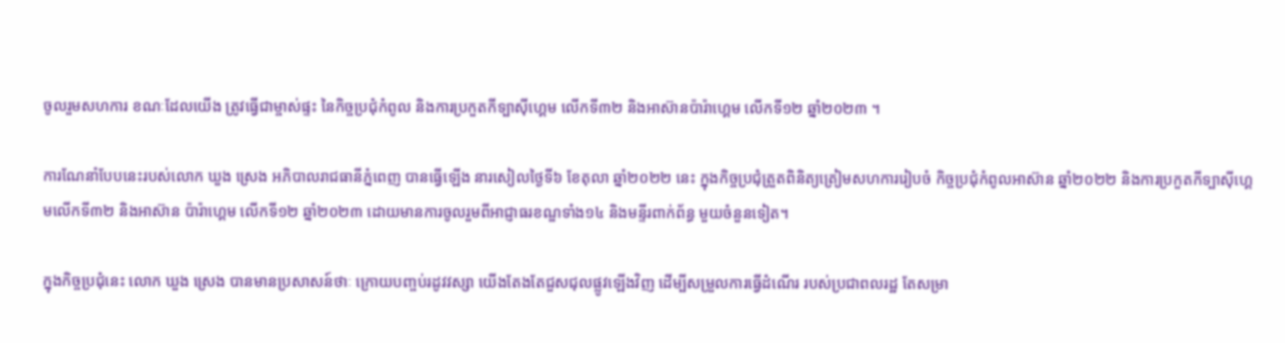ចូលរួមសហការ ខណៈដែលយើង ត្រូវធ្វើជាម្ចាស់ផ្ទះ នៃកិច្ចប្រជុំកំពូល និងការប្រកួតកីទ្បាស៊ីហ្គេម លើកទី៣២ និងអាស៊ានប៉ារ៉ាហ្គេម លើកទី១២ ឆ្នាំ២០២៣ ។

ការណែនាំបែបនេះរបស់លោក ឃួង ស្រេង អភិបាលរាជធានីភ្នំពេញ បានធ្វើឡើង នារសៀលថ្ងៃទី៦ ខែតុលា ឆ្នាំ២០២២ នេះ ក្នុងកិច្ចប្រជុំត្រួតពិនិត្យត្រៀមសហការរៀបចំ កិច្ចប្រជុំកំពូលអាស៊ាន ឆ្នាំ២០២២ និងការប្រកួតកីទ្បាស៊ីហ្គេមលើកទី៣២ និងអាស៊ាន ប៉ារ៉ាហ្គេម លើកទី១២ ឆ្នាំ២០២៣ ដោយមានការចូលរួមពីអាជ្ញាធរខណ្ឌទាំង១៤ និងមន្ទីរពាក់ព័ន្ធ មួយចំនួនទៀត។

ក្នុងកិច្ចប្រជុំនេះ លោក ឃួង ស្រេង បានមានប្រសាសន៍ថាៈ ក្រោយបញ្ចប់រដូវវស្សា យើងតែងតែជួសជុលផ្លូវឡើងវិញ ដើម្បីសម្រួលការធ្វើដំណើរ របស់ប្រជាពលរដ្ឋ តែសម្រា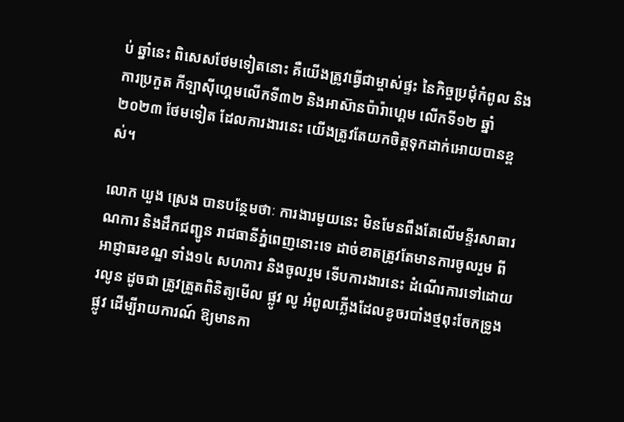ប់ ឆ្នាំនេះ ពិសេសថែមទៀតនោះ គឺយើងត្រូវធ្វើជាម្ចាស់ផ្ទះ នៃកិច្ចប្រជុំកំពូល និងការប្រកួត កីទ្បាស៊ីហ្គេមលើកទី៣២ និងអាស៊ានប៉ារ៉ាហ្គេម លើកទី១២ ឆ្នាំ២០២៣ ថែមទៀត ដែលការងារនេះ យើងត្រូវតែយកចិត្តទុកដាក់អោយបានខ្ពស់។

លោក ឃួង ស្រេង បានបន្ថែមថាៈ ការងារមួយនេះ មិនមែនពឹងតែលើមន្ទីរសាធារណការ និងដឹកជញ្ជូន រាជធានីភ្នំពេញនោះទេ ដាច់ខាតត្រូវតែមានការចូលរួម ពីអាជ្ញាធរខណ្ឌ ទាំង១៤ សហការ និងចូលរួម ទើបការងារនេះ ដំណើរការទៅដោយរលូន ដូចជា ត្រូវត្រួតពិនិត្យមើល ផ្លូវ លូ អំពូលភ្លើងដែលខូចរបាំងថ្មពុះចែកទ្រូងផ្លូវ ដើម្បីរាយការណ៍ ឱ្យមានកា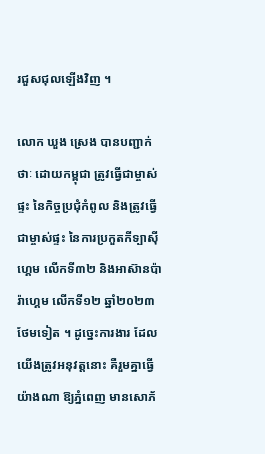រជួសជុលឡើងវិញ ។

លោក ឃួង ស្រេង បានបញ្ជាក់ថាៈ ដោយកម្ពុជា ត្រូវធ្វើជាម្ចាស់ផ្ទះ នៃកិច្ចប្រជុំកំពូល និងត្រូវធ្វើជាម្ចាស់ផ្ទះ នៃការប្រកួតកីទ្បាស៊ីហ្គេម លើកទី៣២ និងអាស៊ានប៉ារ៉ាហ្គេម លើកទី១២ ឆ្នាំ២០២៣ ថែមទៀត ។ ដូច្នេះការងារ ដែលយើងត្រូវអនុវត្តនោះ គឺរួមគ្នាធ្វើយ៉ាងណា ឱ្យភ្នំពេញ មានសោភ័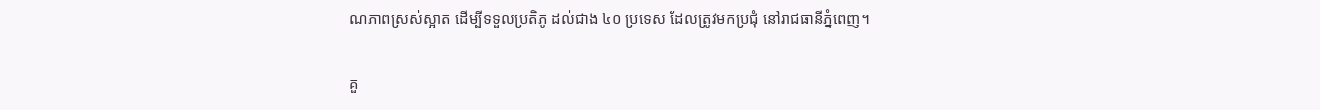ណភាពស្រស់ស្អាត ដើម្បីទទួលប្រតិភូ ដល់ជាង ៤០ ប្រទេស ដែលត្រូវមកប្រជុំ នៅរាជធានីភ្នំពេញ។

គួ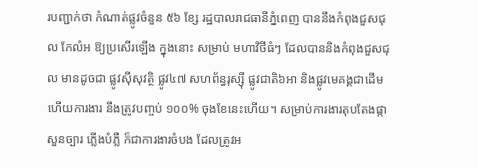របញ្ជាក់ថា កំណាត់ផ្លូវចំនួន ៥៦ ខ្សែ រដ្ឋបាលរាជធានីភ្នំពេញ បាននឹងកំពុងជួសជុល កែលំអ ឱ្យប្រសើរឡើង ក្នុងនោះ សម្រាប់ មហាវិថីធំៗ ដែលបាននិងកំពុងជួសជុល មានដូចជា ផ្លូវស៊ីសុវត្ថិ ផ្លូវ៤៧ សហព័ន្ធរុស្ស៊ី ផ្លូវជាតិ៦អា និងផ្លូវមេគង្គជាដើម ហើយការងារ នឹងត្រូវបញ្ចប់ ១០០% ចុងខែនេះហើយ។ សម្រាប់ការងារតុបតែងផ្កា សួនច្បារ ភ្លើងបំភ្លឺ ក៏ជាការងារចំបង ដែលត្រូវអ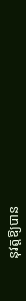នុវត្តឱ្យបាន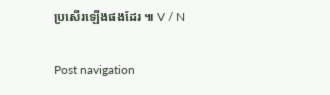ប្រសើរឡើងផងដែរ ៕ V / N

Post navigation